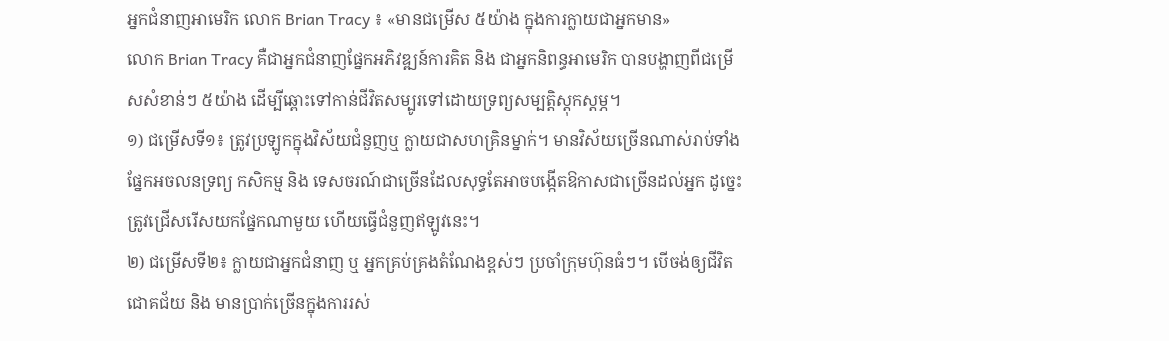អ្នកជំនាញអាមេរិក លោក Brian Tracy ៖ «មានជម្រើស ៥យ៉ាង ក្នុងការក្លាយជាអ្នកមាន»
លោក Brian Tracy គឺជាអ្នកជំនាញផ្នែកអភិវឌ្ឍន៍ការគិត និង ជាអ្នកនិពន្ធអាមេរិក បានបង្ហាញពីជម្រើសសំខាន់ៗ ៥យ៉ាង ដើម្បីឆ្ពោះទៅកាន់ជីវិតសម្បូរទៅដោយទ្រព្យសម្បត្តិស្ដុកស្ដម្ភ។
១) ជម្រើសទី១៖ ត្រូវប្រឡូកក្នុងវិស័យជំនួញឬ ក្លាយជាសហគ្រិនម្នាក់។ មានវិស័យច្រើនណាស់រាប់ទាំងផ្នែកអចលនទ្រព្យ កសិកម្ម និង ទេសចរណ៍ជាច្រើនដែលសុទ្ធតែអាចបង្កើតឱកាសជាច្រើនដល់អ្នក ដូច្នេះត្រូវជ្រើសរើសយកផ្នែកណាមួយ ហើយធ្វើជំនួញឥឡូវនេះ។
២) ជម្រើសទី២៖ ក្លាយជាអ្នកជំនាញ ឬ អ្នកគ្រប់គ្រងតំណែងខ្ពស់ៗ ប្រចាំក្រុមហ៊ុនធំៗ។ បើចង់ឲ្យជីវិត ជោគជ័យ និង មានប្រាក់ច្រើនក្នុងការរស់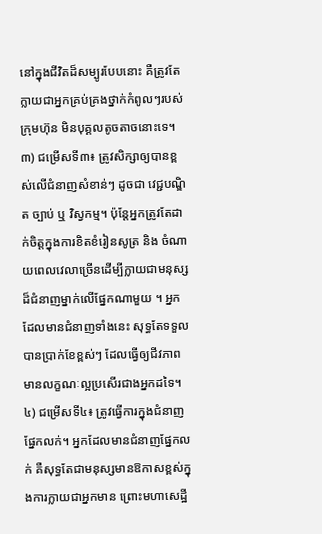នៅក្នុងជីវិតដ៏សម្បូរបែបនោះ គឺត្រូវតែក្លាយជាអ្នកគ្រប់គ្រងថ្នាក់កំពូលៗរបស់ក្រុមហ៊ុន មិនបុគ្គលតូចតាចនោះទេ។
៣) ជម្រើសទី៣៖ ត្រូវសិក្សាឲ្យបានខ្ពស់លើជំនាញសំខាន់ៗ ដូចជា វេជ្ជបណ្ឌិត ច្បាប់ ឬ វិស្វកម្ម។ ប៉ុន្តែអ្នកត្រូវតែដាក់ចិត្តក្នុងការខិតខំរៀនសូត្រ និង ចំណាយពេលវេលាច្រើនដើម្បីក្លាយជាមនុស្សដ៏ជំនាញម្នាក់លើផ្នែកណាមួយ ។ អ្នកដែលមានជំនាញទាំងនេះ សុទ្ធតែទទួលបានប្រាក់ខែខ្ពស់ៗ ដែលធ្វើឲ្យជីវភាពមានលក្ខណៈល្អប្រសើរជាងអ្នកដទៃ។
៤) ជម្រើសទី៤៖ ត្រូវធ្វើការក្នុងជំនាញផ្នែកលក់។ អ្នកដែលមានជំនាញផ្នែកលក់ គឺសុទ្ធតែជាមនុស្សមានឱកាសខ្ពស់ក្នុងការក្លាយជាអ្នកមាន ព្រោះមហាសេដ្ឋី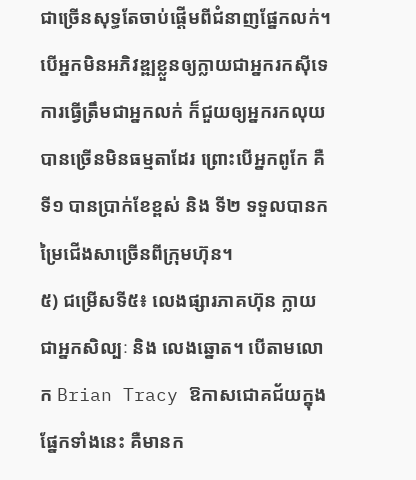ជាច្រើនសុទ្ធតែចាប់ផ្ដើមពីជំនាញផ្នែកលក់។ បើអ្នកមិនអភិវឌ្ឍខ្លួនឲ្យក្លាយជាអ្នករកស៊ីទេ ការធ្វើត្រឹមជាអ្នកលក់ ក៏ជួយឲ្យអ្នករកលុយបានច្រើនមិនធម្មតាដែរ ព្រោះបើអ្នកពូកែ គឺទី១ បានប្រាក់ខែខ្ពស់ និង ទី២ ទទួលបានកម្រៃជើងសាច្រើនពីក្រុមហ៊ុន។
៥) ជម្រើសទី៥៖ លេងផ្សារភាគហ៊ុន ក្លាយជាអ្នកសិល្បៈ និង លេងឆ្នោត។ បើតាមលោក Brian Tracy ឱកាសជោគជ័យក្នុងផ្នែកទាំងនេះ គឺមានក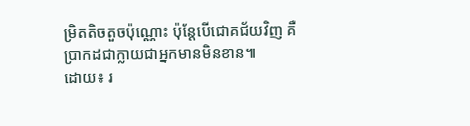ម្រិតតិចតួចប៉ុណ្ណោះ ប៉ុន្តែបើជោគជ័យវិញ គឺប្រាកដជាក្លាយជាអ្នកមានមិនខាន៕
ដោយ៖ រ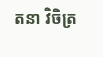តនា វិចិត្រ